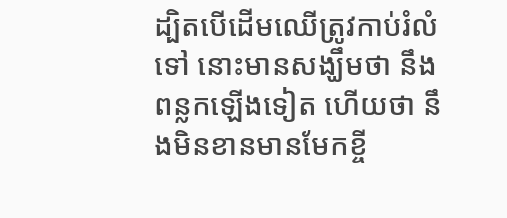ដ្បិតបើដើមឈើត្រូវកាប់រំលំទៅ នោះមានសង្ឃឹមថា នឹងពន្លកឡើងទៀត ហើយថា នឹងមិនខានមានមែកខ្ចី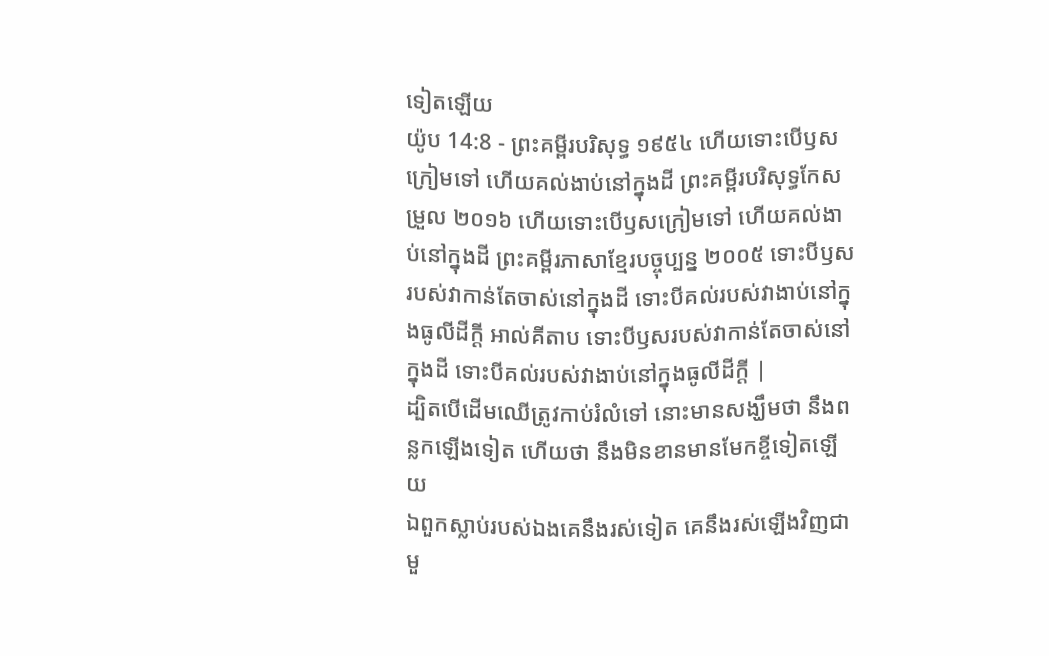ទៀតឡើយ
យ៉ូប 14:8 - ព្រះគម្ពីរបរិសុទ្ធ ១៩៥៤ ហើយទោះបើឫសក្រៀមទៅ ហើយគល់ងាប់នៅក្នុងដី ព្រះគម្ពីរបរិសុទ្ធកែសម្រួល ២០១៦ ហើយទោះបើឫសក្រៀមទៅ ហើយគល់ងាប់នៅក្នុងដី ព្រះគម្ពីរភាសាខ្មែរបច្ចុប្បន្ន ២០០៥ ទោះបីឫសរបស់វាកាន់តែចាស់នៅក្នុងដី ទោះបីគល់របស់វាងាប់នៅក្នុងធូលីដីក្ដី អាល់គីតាប ទោះបីឫសរបស់វាកាន់តែចាស់នៅក្នុងដី ទោះបីគល់របស់វាងាប់នៅក្នុងធូលីដីក្ដី |
ដ្បិតបើដើមឈើត្រូវកាប់រំលំទៅ នោះមានសង្ឃឹមថា នឹងពន្លកឡើងទៀត ហើយថា នឹងមិនខានមានមែកខ្ចីទៀតឡើយ
ឯពួកស្លាប់របស់ឯងគេនឹងរស់ទៀត គេនឹងរស់ឡើងវិញជាមួ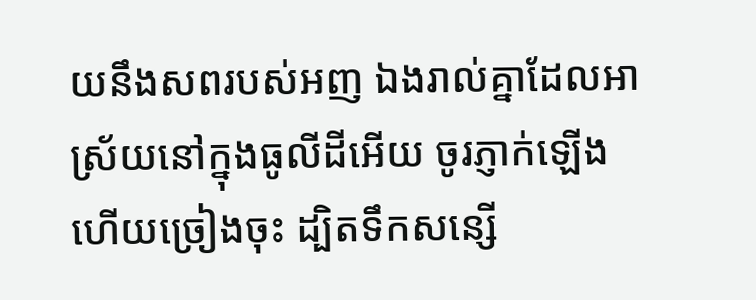យនឹងសពរបស់អញ ឯងរាល់គ្នាដែលអាស្រ័យនៅក្នុងធូលីដីអើយ ចូរភ្ញាក់ឡើង ហើយច្រៀងចុះ ដ្បិតទឹកសន្សើ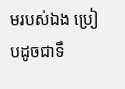មរបស់ឯង ប្រៀបដូចជាទឹ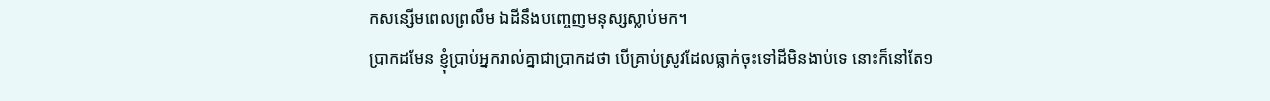កសន្សើមពេលព្រលឹម ឯដីនឹងបញ្ចេញមនុស្សស្លាប់មក។
ប្រាកដមែន ខ្ញុំប្រាប់អ្នករាល់គ្នាជាប្រាកដថា បើគ្រាប់ស្រូវដែលធ្លាក់ចុះទៅដីមិនងាប់ទេ នោះក៏នៅតែ១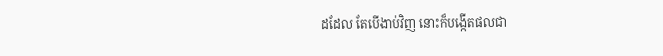ដដែល តែបើងាប់វិញ នោះក៏បង្កើតផលជា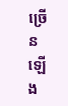ច្រើនឡើង